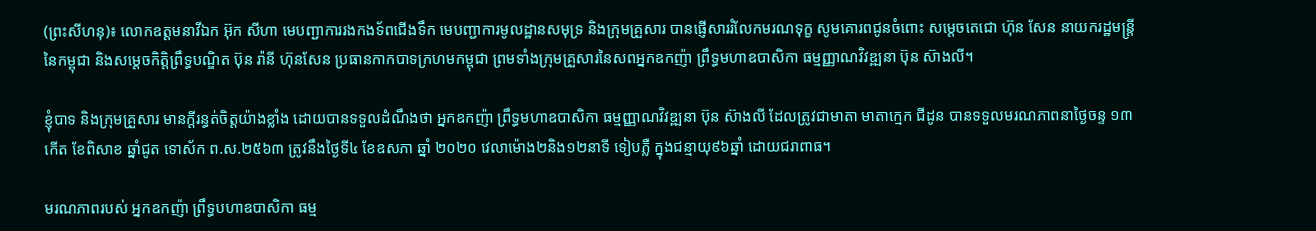(ព្រះសីហនុ)៖ លោកឧត្តមនាវីឯក អ៊ុក សីហា មេបញ្ជាការរងកងទ័ពជើងទឹក មេបញ្ជាការមូលដ្ឋានសមុទ្រ និងក្រុមគ្រួសារ បានផ្ញើសាររំលែកមរណទុក្ខ សូមគោរពជូនចំពោះ សម្ដេចតេជោ ហ៊ុន សែន នាយករដ្ឋមន្ត្រីនៃកម្ពុជា និងសម្ដេចកិត្តិព្រឹទ្ធបណ្ឌិត ប៊ុន រ៉ានី ហ៊ុនសែន ប្រធានកាកបាទក្រហមកម្ពុជា ព្រមទាំងក្រុមគ្រួសារនៃសពអ្នកឧកញ៉ា ព្រឹទ្ធមហាឧបាសិកា ធម្មញ្ញាណវិវឌ្ឍនា ប៊ុន ស៊ាងលី។

ខ្ញុំបាទ និងក្រុមគ្រួសារ មានក្ដីរន្ធត់ចិត្តយ៉ាងខ្លាំង ដោយបានទទួលដំណឹងថា អ្នកឧកញ៉ា ព្រឹទ្ធមហាឧបាសិកា ធម្មញ្ញាណវិវឌ្ឍនា ប៊ុន ស៊ាងលី ដែលត្រូវជាមាតា មាតាក្មេក ជីដូន បានទទួលមរណភាពនាថ្ងៃចន្ទ ១៣កើត ខែពិសាខ ឆ្នាំជូត ទោស័ក ព.ស.២៥៦៣ ត្រូវនឹងថ្ងៃទី៤ ខែឧសភា ឆ្នាំ ២០២០ វេលាម៉ោង២និង១២នាទី ទៀបភ្លឺ ក្នុងជន្មាយុ៩៦ឆ្នាំ ដោយជរាពាធ។

មរណភាពរបស់ អ្នកឧកញ៉ា ព្រឹទ្ធបហាឧបាសិកា ធម្ម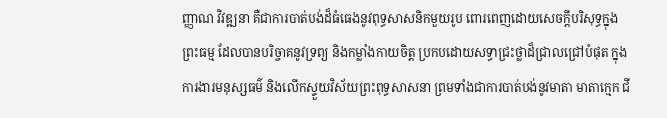ញ្ញាណ វិវឌ្ឍនា គឺជាការបាត់បង់ដ៏ធំធេងនូវពុទ្ធសាសនិកមួយរូប ពោរពេញដោយសេចក្ដីបរិសុទ្ធក្នុងព្រះធម្ម ដែលបានបរិច្ចាគនូវទ្រព្យ និងកម្លាំងកាយចិត្ត ប្រកបដោយសទ្ធាជ្រះថ្លាដ៏ជ្រាលជ្រៅបំផុត ក្នុងការងារមនុស្សធម៌ និងលើកស្ទួយវិស័យព្រះពុទ្ធសាសនា ព្រមទាំងជាការបាត់បង់នូវមាតា មាតាក្មេក ជី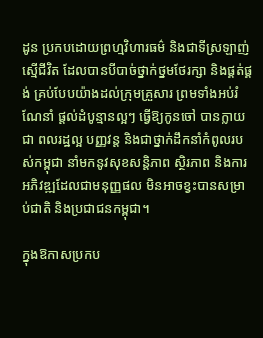ដូន ប្រកបដោយព្រហ្មវិហារធម៌ និងជាទីស្រឡាញ់ស្មើជីវិត ដែលបានបីបាច់ថ្នាក់ថ្នមថែរក្សា និងផ្គត់ផ្គង់ គ្រប់បែបយ៉ាងដល់ក្រុមគ្រួសារ ព្រមទាំងអប់រំ ណែនាំ ផ្តល់ដំបូន្មានល្អៗ ធ្វើឱ្យកូនចៅ បានក្លាយជា ពលរដ្ឋល្អ បញ្ញវន្ត និងជាថ្នាក់ដឹកនាំកំពូលរបស់កម្ពុជា នាំមកនូវសុខសន្តិភាព ស្ថិរភាព និងការអភិវឌ្ឍដែលជាមនុញ្ញផល មិនអាចខ្វះបានសម្រាប់ជាតិ និងប្រជាជនកម្ពុជា។

ក្នុងឱកាសប្រកប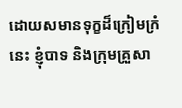ដោយសមានទុក្ខដ៏ក្រៀមក្រំនេះ ខ្ញុំបាទ និងក្រុមគ្រួសា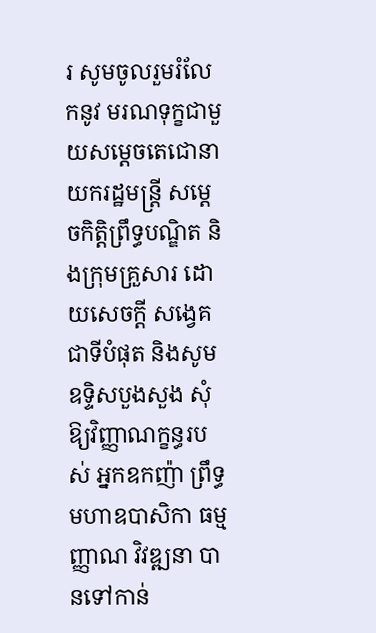រ សូមចូលរួមរំលែកនូវ មរណទុក្ខជាមួយសម្ដេចតេជោនាយករដ្ឋមន្ត្រី សម្ដេចកិត្តិព្រឹទ្ធបណ្ឌិត និងក្រុមគ្រួសារ ដោយសេចក្ដី សង្វេគជាទីបំផុត និងសូមឧទ្ទិសបួងសួង សុំឱ្យវិញ្ញាណក្ខន្ធរបស់ អ្នកឧកញ៉ា ព្រឹទ្ធមហាឧបាសិកា ធម្មញ្ញាណ វិវឌ្ឍនា បានទៅកាន់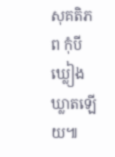សុគតិភព កុំបីឃ្លៀងឃ្លាតឡើយ៕